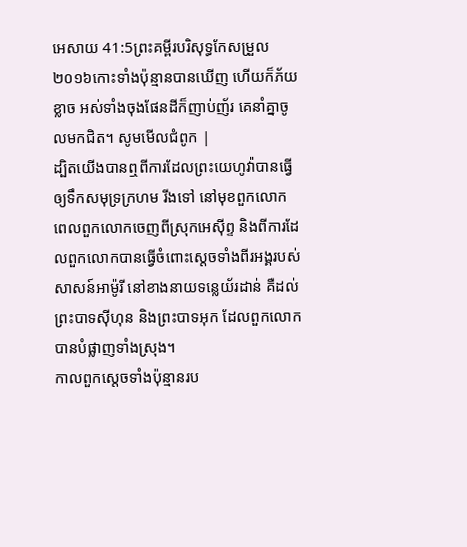អេសាយ 41:5ព្រះគម្ពីរបរិសុទ្ធកែសម្រួល ២០១៦កោះទាំងប៉ុន្មានបានឃើញ ហើយក៏ភ័យខ្លាច អស់ទាំងចុងផែនដីក៏ញាប់ញ័រ គេនាំគ្នាចូលមកជិត។ សូមមើលជំពូក |
ដ្បិតយើងបានឮពីការដែលព្រះយេហូវ៉ាបានធ្វើឲ្យទឹកសមុទ្រក្រហម រីងទៅ នៅមុខពួកលោក ពេលពួកលោកចេញពីស្រុកអេស៊ីព្ទ និងពីការដែលពួកលោកបានធ្វើចំពោះស្តេចទាំងពីរអង្គរបស់សាសន៍អាម៉ូរី នៅខាងនាយទន្លេយ័រដាន់ គឺដល់ព្រះបាទស៊ីហុន និងព្រះបាទអុក ដែលពួកលោកបានបំផ្លាញទាំងស្រុង។
កាលពួកស្តេចទាំងប៉ុន្មានរប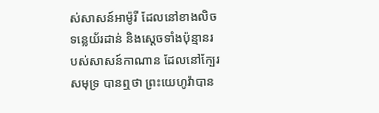ស់សាសន៍អាម៉ូរី ដែលនៅខាងលិចទន្លេយ័រដាន់ និងស្តេចទាំងប៉ុន្មានរបស់សាសន៍កាណាន ដែលនៅក្បែរសមុទ្រ បានឮថា ព្រះយេហូវ៉ាបាន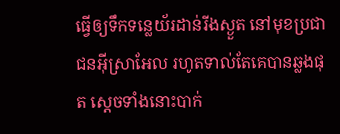ធ្វើឲ្យទឹកទន្លេយ័រដាន់រីងស្ងួត នៅមុខប្រជាជនអ៊ីស្រាអែល រហូតទាល់តែគេបានឆ្លងផុត ស្ដេចទាំងនោះបាក់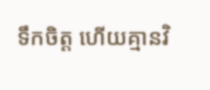ទឹកចិត្ត ហើយគ្មានវិ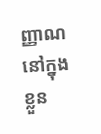ញ្ញាណនៅក្នុងខ្លួន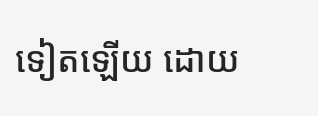ទៀតឡើយ ដោយ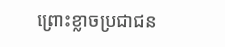ព្រោះខ្លាចប្រជាជន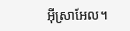អ៊ីស្រាអែល។